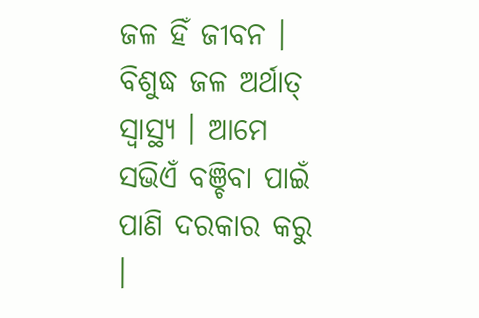ଜଳ ହିଁ ଜୀବନ । ବିଶୁଦ୍ଧ ଜଳ ଅର୍ଥାତ୍ ସ୍ୱାସ୍ଥ୍ୟ । ଆମେ ସଭିଏଁ ବଞ୍ଚିବା ପାଇଁ ପାଣି ଦରକାର କରୁ ।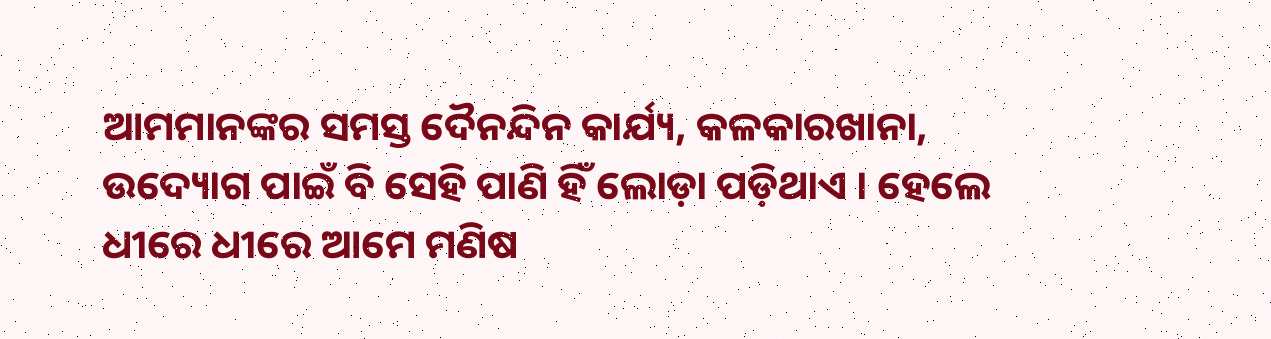ଆମମାନଙ୍କର ସମସ୍ତ ଦୈନନ୍ଦିନ କାର୍ଯ୍ୟ, କଳକାରଖାନା, ଉଦ୍ୟୋଗ ପାଇଁ ବି ସେହି ପାଣି ହିଁ ଲୋଡ଼ା ପଡ଼ିଥାଏ । ହେଲେ ଧୀରେ ଧୀରେ ଆମେ ମଣିଷ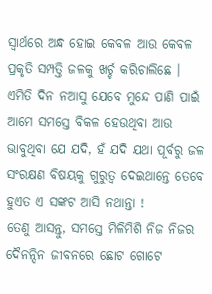ସ୍ଵାର୍ଥରେ ଅନ୍ଧ ହୋଇ କେବଳ ଆଉ କେବଳ ପ୍ରକୃତି ସମ୍ପତ୍ତି ଜଳକୁ ଖର୍ଚ୍ଚ କରିଚାଲିଛେ । ଏମିତି ଦିନ ନଆସୁ ଯେବେ ମୁନ୍ଦେ ପାଣି ପାଇଁ ଆମେ ସମସ୍ତେ ବିକଳ ହେଉଥିବା ଆଉ ଭାବୁଥିବା ଯେ ଯଦି, ହଁ ଯଦି ଯଥା ପୂର୍ବରୁ ଜଳ ସଂରକ୍ଷଣ ବିଷୟକୁ ଗୁରୁତ୍ଵ ଦେଇଥାନ୍ତେ ତେବେ ହୁଏତ ଏ ସଙ୍କଟ ଆସି ନଥାନ୍ତା !
ତେଣୁ ଆସନ୍ତୁ, ସମସ୍ତେ ମିଳିମିଶି ନିଜ ନିଜର ଦୈନନ୍ଦିନ ଜୀବନରେ ଛୋଟ ଗୋଟେ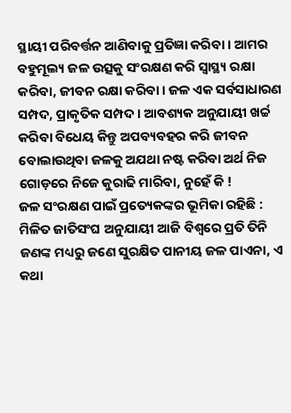ସ୍ଥାୟୀ ପରିବର୍ତ୍ତନ ଆଣିବାକୁ ପ୍ରତିଜ୍ଞା କରିବା । ଆମର ବହୁମୂଲ୍ୟ ଜଳ ଉତ୍ସକୁ ସଂରକ୍ଷଣ କରି ସ୍ୱାସ୍ଥ୍ୟ ରକ୍ଷା କରିବା, ଜୀବନ ରକ୍ଷା କରିବା । ଜଳ ଏକ ସର୍ବସାଧାରଣ ସମ୍ପଦ, ପ୍ରାକୃତିକ ସମ୍ପଦ । ଆବଶ୍ୟକ ଅନୁଯାୟୀ ଖର୍ଚ୍ଚ କରିବା ବିଧେୟ କିନ୍ତୁ ଅପବ୍ୟବହର କରି ଜୀବନ ବୋଲାଉଥିବା ଜଳକୁ ଅଯଥା ନଷ୍ଟ କରିବା ଅର୍ଥ ନିଜ ଗୋଡ଼ରେ ନିଜେ କୁରାଢି ମାରିବା, ନୁହେଁ କି !
ଜଳ ସଂରକ୍ଷଣ ପାଇଁ ପ୍ରତ୍ୟେକଙ୍କର ଭୂମିକା ରହିଛି :
ମିଳିତ ଜାତିସଂଘ ଅନୁଯାୟୀ ଆଜି ବିଶ୍ୱରେ ପ୍ରତି ତିନି ଜଣଙ୍କ ମଧ୍ୟରୁ ଜଣେ ସୁରକ୍ଷିତ ପାନୀୟ ଜଳ ପାଏନା, ଏ କଥା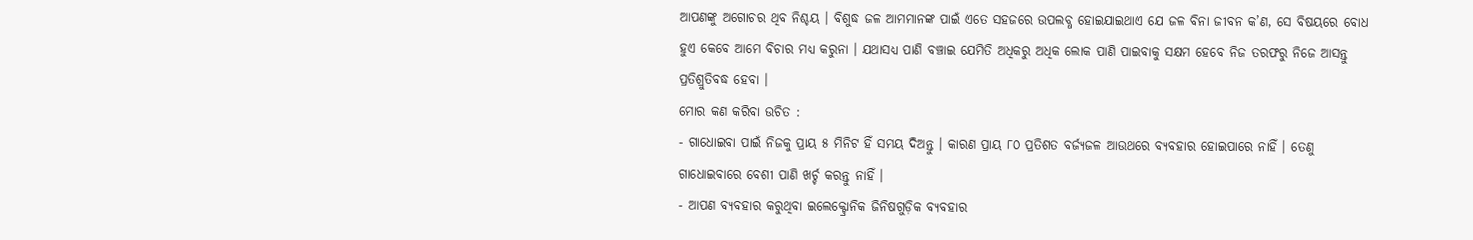ଆପଣଙ୍କୁ ଅଗୋଚର ଥିବ ନିଶ୍ଚୟ । ବିଶୁଦ୍ଧ ଜଳ ଆମମାନଙ୍କ ପାଇଁ ଏତେ ସହଜରେ ଉପଲବ୍ଧ ହୋଇଯାଇଥାଏ ଯେ ଜଳ ବିନା ଜୀବନ କ’ଣ, ସେ ବିଷୟରେ ବୋଧ ହୁଏ କେବେ ଆମେ ବିଚାର ମଧ୍ୟ କରୁନା । ଯଥାସଧ୍ୟ ପାଣି ବଞ୍ଚାଇ ଯେମିତି ଅଧିକରୁ ଅଧିକ ଲୋକ ପାଣି ପାଇବାକୁ ସକ୍ଷମ ହେବେ ନିଜ ତରଫରୁ ନିଜେ ଆସନ୍ତୁ ପ୍ରତିଶ୍ରୁତିବଦ୍ଧ ହେବା ।
ମୋର କଣ କରିବା ଉଚିତ :
- ଗାଧୋଇବା ପାଇଁ ନିଜକୁ ପ୍ରାୟ ୫ ମିନିଟ ହିଁ ସମୟ ଦିଅନ୍ତୁ । କାରଣ ପ୍ରାୟ ୮୦ ପ୍ରତିଶତ ବର୍ଜ୍ୟଜଳ ଆଉଥରେ ବ୍ୟବହାର ହୋଇପାରେ ନାହିଁ । ତେଣୁ ଗାଧୋଇବାରେ ବେଶୀ ପାଣି ଖର୍ଚ୍ଚ କରନ୍ତୁ ନାହିଁ ।
- ଆପଣ ବ୍ୟବହାର କରୁଥିବା ଇଲେକ୍ଟ୍ରୋନିକ ଜିନିଷଗୁଡ଼ିକ ବ୍ୟବହାର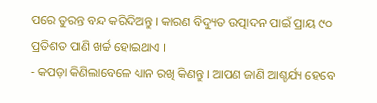ପରେ ତୁରନ୍ତ ବନ୍ଦ କରିଦିଅନ୍ତୁ । କାରଣ ବିଦ୍ୟୁତ ଉତ୍ପାଦନ ପାଇଁ ପ୍ରାୟ ୯୦ ପ୍ରତିଶତ ପାଣି ଖର୍ଚ୍ଚ ହୋଇଥାଏ ।
- କପଡ଼ା କିଣିଲାବେଳେ ଧ୍ୟାନ ରଖି କିଣନ୍ତୁ । ଆପଣ ଜାଣି ଆଶ୍ଚର୍ଯ୍ୟ ହେବେ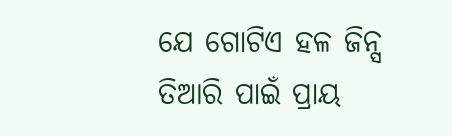ଯେ ଗୋଟିଏ ହଳ ଜିନ୍ସ ତିଆରି ପାଇଁ ପ୍ରାୟ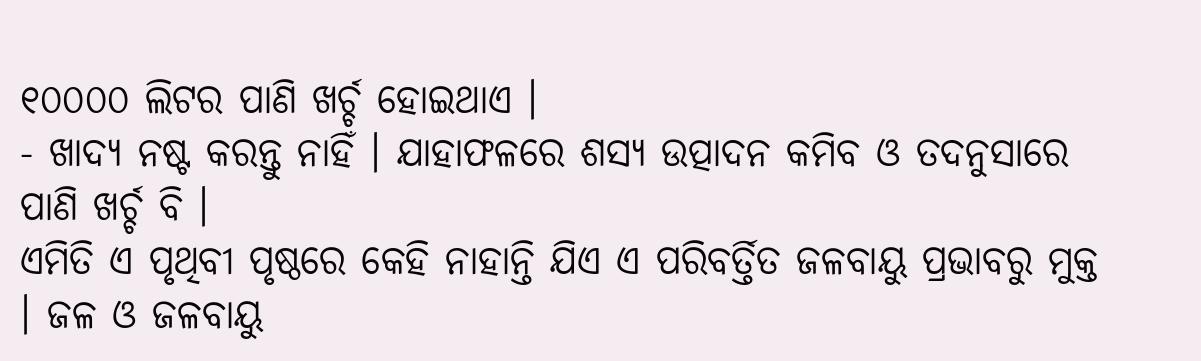୧୦୦୦୦ ଲିଟର ପାଣି ଖର୍ଚ୍ଚ ହୋଇଥାଏ ।
- ଖାଦ୍ୟ ନଷ୍ଟ କରନ୍ତୁ ନାହିଁ । ଯାହାଫଳରେ ଶସ୍ୟ ଉତ୍ପାଦନ କମିବ ଓ ତଦନୁସାରେ ପାଣି ଖର୍ଚ୍ଚ ବି ।
ଏମିତି ଏ ପୃଥିବୀ ପୃଷ୍ଠରେ କେହି ନାହାନ୍ତି ଯିଏ ଏ ପରିବର୍ତ୍ତିତ ଜଳବାୟୁ ପ୍ରଭାବରୁ ମୁକ୍ତ । ଜଳ ଓ ଜଳବାୟୁ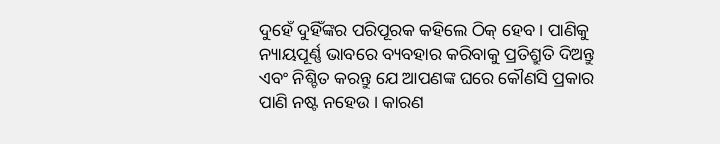ଦୁହେଁ ଦୁହିଁଙ୍କର ପରିପୂରକ କହିଲେ ଠିକ୍ ହେବ । ପାଣିକୁ ନ୍ୟାୟପୂର୍ଣ୍ଣ ଭାବରେ ବ୍ୟବହାର କରିବାକୁ ପ୍ରତିଶ୍ରୁତି ଦିଅନ୍ତୁ ଏବଂ ନିଶ୍ଚିତ କରନ୍ତୁ ଯେ ଆପଣଙ୍କ ଘରେ କୌଣସି ପ୍ରକାର ପାଣି ନଷ୍ଟ ନହେଉ । କାରଣ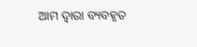ଆମ ଦ୍ଵାରା ବ୍ୟବହୃତ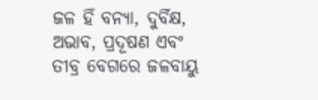ଜଳ ହିଁ ବନ୍ୟା, ଦୁର୍ବିକ୍ଷ, ଅଭାବ, ପ୍ରଦୂଷଣ ଏବଂ ତୀବ୍ର ବେଗରେ ଜଳବାୟୁ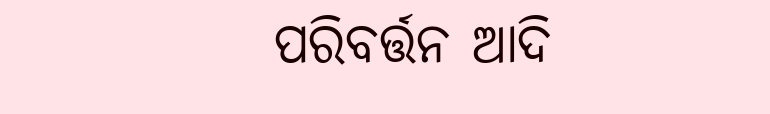ପରିବର୍ତ୍ତନ ଆଦି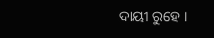ଦାୟୀ ରୁହେ ।